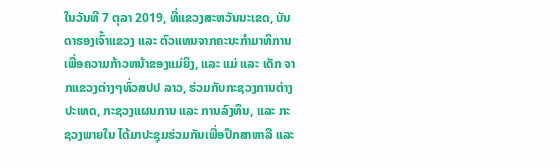ໃນວັນທີ 7 ຕຸລາ 2019, ທີ່ແຂວງສະຫວັນນະເຂດ, ບັນດາຮອງເຈົ້າແຂວງ ແລະ ຕົວແທນຈາກຄະນະກຳມາທິການເພື່ອຄວາມກ້າວຫນ້າຂອງແມ່ຍິງ, ແລະ ແມ່ ແລະ ເດັກ ຈາກແຂວງຕ່າງໆທົ່ວສປປ ລາວ, ຮ່ວມກັບກະຊວງການຕ່າງປະເທດ, ກະຊວງແຜນການ ແລະ ການລົງທຶນ, ແລະ ກະຊວງພາຍໃນ ໄດ້ມາປະຊຸມຮ່ວມກັນເພື່ອປຶກສາຫາລື ແລະ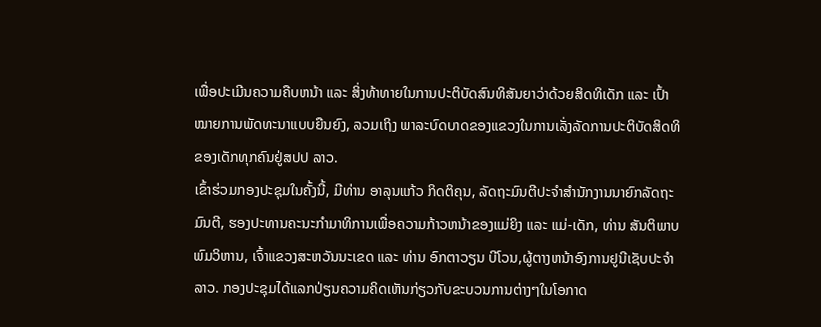ເພື່ອປະເມີນຄວາມຄືບຫນ້າ ແລະ ສິ່ງທ້າທາຍໃນການປະຕິບັດສົນທິສັນຍາວ່າດ້ວຍສິດທິເດັກ ແລະ ເປົ້າ ໝາຍການພັດທະນາແບບຍືນຍົງ, ລວມເຖິງ ພາລະບົດບາດຂອງແຂວງໃນການເລັ່ງລັດການປະຕິບັດສິດທິຂອງເດັກທຸກຄົນຢູ່ສປປ ລາວ.
ເຂົ້າຮ່ວມກອງປະຊຸມໃນຄັ້ງນີ້, ມີທ່ານ ອາລຸນແກ້ວ ກິດຕິຄຸນ, ລັດຖະມົນຕີປະຈໍາສຳນັກງານນາຍົກລັດຖະມົນຕີ, ຮອງປະທານຄະນະກໍາມາທິການເພື່ອຄວາມກ້າວຫນ້າຂອງແມ່ຍິງ ແລະ ແມ່-ເດັກ, ທ່ານ ສັນຕິພາບ ພົມວິຫານ, ເຈົ້າແຂວງສະຫວັນນະເຂດ ແລະ ທ່ານ ອົກຕາວຽນ ບີໂວນ,ຜູ້ຕາງຫນ້າອົງການຢູນີເຊັບປະຈໍາລາວ. ກອງປະຊຸມໄດ້ແລກປ່ຽນຄວາມຄິດເຫັນກ່ຽວກັບຂະບວນການຕ່າງໆໃນໂອກາດ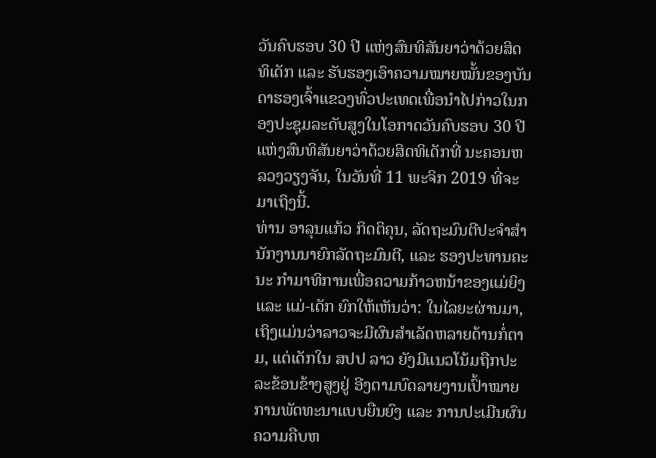ວັນຄົບຮອບ 30 ປີ ແຫ່ງສົນທິສັນຍາວ່າດ້ວຍສິດທິເດັກ ແລະ ຮັບຮອງເອົາຄວາມໝາຍໝັ້ນຂອງບັນດາຮອງເຈົ້າແຂວງທົ່ວປະເທດເພື່ອນຳໄປກ່າວໃນກອງປະຊຸມລະດັບສູງໃນໂອກາດວັນຄົບຮອບ 30 ປີແຫ່ງສົນທິສັນຍາວ່າດ້ວຍສິດທິເດັກທີ່ ນະຄອນຫລວງວຽງຈັນ, ໃນວັນທີ່ 11 ພະຈິກ 2019 ທີ່ຈະມາເຖິງນີ້.
ທ່ານ ອາລຸນແກ້ວ ກິດຕິຄຸນ, ລັດຖະມົນຕີປະຈໍາສຳນັກງານນາຍົກລັດຖະມົນຕີ, ແລະ ຮອງປະທານຄະນະ ກໍາມາທິການເພື່ອຄວາມກ້າວຫນ້າຂອງແມ່ຍິງ ແລະ ແມ່-ເດັກ ຍົກໃຫ້ເຫັນວ່າ: ໃນໄລຍະຜ່ານມາ, ເຖິງແມ່ນວ່າລາວຈະມີຜົນສຳເລັດຫລາຍດ້ານກໍ່ຕາມ, ແຕ່ເດັກໃນ ສປປ ລາວ ຍັງມີແນວໂນ້ມຖືກປະລະຂ້ອນຂ້າງສູງຢູ່ ອີງຕາມບົດລາຍງານເປົ້າໝາຍການພັດທະນາແບບຍືນຍົງ ແລະ ການປະເມີນຜົນຄວາມຄືບຫ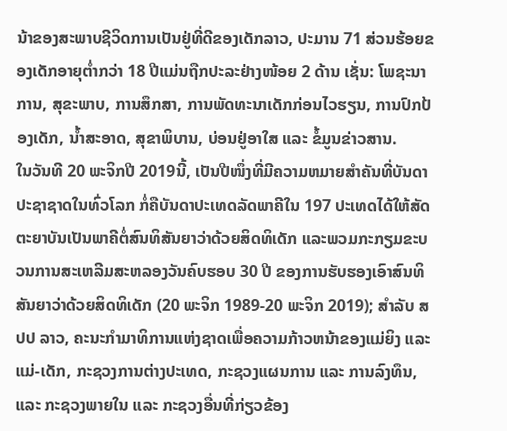ນ້າຂອງສະພາບຊີວິດການເປັນຢູ່ທີ່ດີຂອງເດັກລາວ, ປະມານ 71 ສ່ວນຮ້ອຍຂອງເດັກອາຍຸຕໍ່າກວ່າ 18 ປີແມ່ນຖືກປະລະຢ່າງໜ້ອຍ 2 ດ້ານ ເຊັ່ນ: ໂພຊະນາການ, ສຸຂະພາບ, ການສຶກສາ, ການພັດທະນາເດັກກ່ອນໄວຮຽນ, ການປົກປ້ອງເດັກ, ນໍ້າສະອາດ, ສຸຂາພິບານ, ບ່ອນຢູ່ອາໃສ ແລະ ຂໍ້ມູນຂ່າວສານ.
ໃນວັນທີ 20 ພະຈິກປີ 2019ນີ້, ເປັນປີໜຶ່ງທີ່ມີຄວາມຫມາຍສໍາຄັນທີ່ບັນດາປະຊາຊາດໃນທົ່ວໂລກ ກໍ່ຄືບັນດາປະເທດລັດພາຄີໃນ 197 ປະເທດໄດ້ໃຫ້ສັດຕະຍາບັນເປັນພາຄີຕໍ່ສົນທິສັນຍາວ່າດ້ວຍສິດທິເດັກ ແລະພວມກະກຽມຂະບວນການສະເຫລີມສະຫລອງວັນຄົບຮອບ 30 ປີ ຂອງການຮັບຮອງເອົາສົນທິສັນຍາວ່າດ້ວຍສິດທິເດັກ (20 ພະຈິກ 1989-20 ພະຈິກ 2019); ສໍາລັບ ສປປ ລາວ, ຄະນະກຳມາທິການແຫ່ງຊາດເພື່ອຄວາມກ້າວຫນ້າຂອງແມ່ຍິງ ແລະ ແມ່-ເດັກ, ກະຊວງການຕ່າງປະເທດ, ກະຊວງແຜນການ ແລະ ການລົງທຶນ, ແລະ ກະຊວງພາຍໃນ ແລະ ກະຊວງອື່ນທີ່ກ່ຽວຂ້ອງ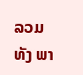ລວມທັງ ພາ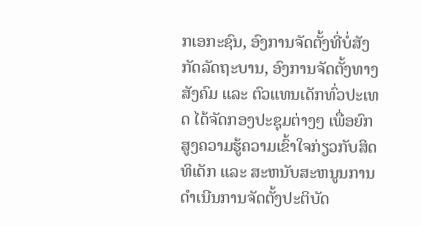ກເອກະຊົນ, ອົງການຈັດຕັ້ງທີ່ບໍ່ສັງກັດລັດຖະບານ, ອົງການຈັດຕັ້ງທາງສັງຄົມ ແລະ ຕົວແທນເດັກທົ່ວປະເທດ ໄດ້ຈັດກອງປະຊຸມຕ່າງໆ ເພື່ອຍົກສູງຄວາມຮູ້ຄວາມເຂົ້າໃຈກ່ຽວກັບສິດທິເດັກ ແລະ ສະຫນັບສະຫນູນການດຳເນີນການຈັດຕັ້ງປະຕິບັດ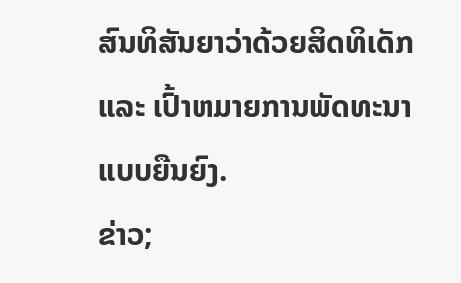ສົນທິສັນຍາວ່າດ້ວຍສິດທິເດັກ ແລະ ເປົ້າຫມາຍການພັດທະນາແບບຍືນຍົງ.
ຂ່າວ;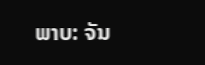ພາບ: ຈັນ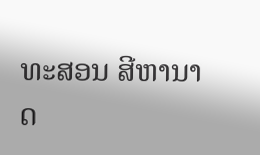ທະສອນ ສີຫານາດ